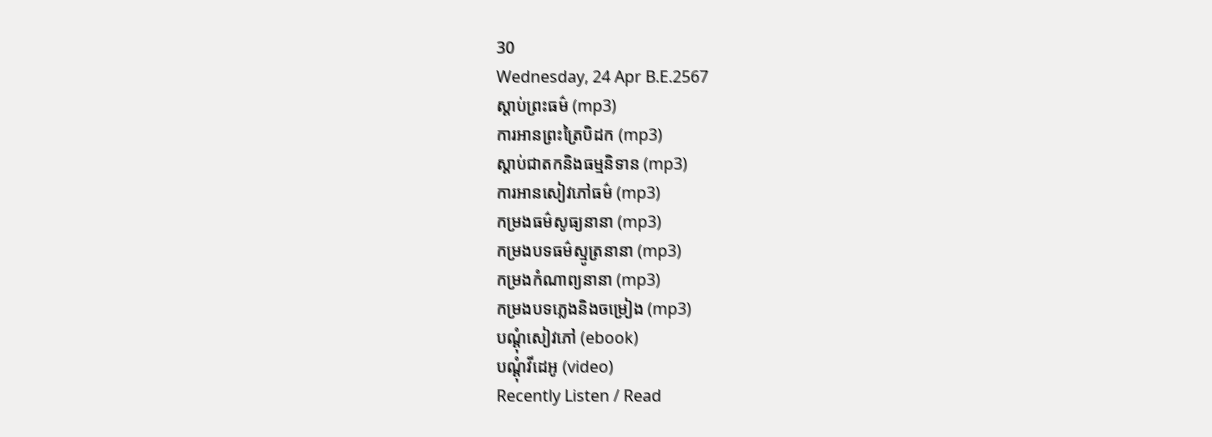30
Wednesday, 24 Apr B.E.2567
ស្តាប់ព្រះធម៌ (mp3)
ការអានព្រះត្រៃបិដក (mp3)
ស្តាប់ជាតកនិងធម្មនិទាន (mp3)
ការអានសៀវភៅធម៌ (mp3)
កម្រងធម៌សូធ្យនានា (mp3)
កម្រងបទធម៌ស្មូត្រនានា (mp3)
កម្រងកំណាព្យនានា (mp3)
កម្រងបទភ្លេងនិងចម្រៀង (mp3)
បណ្តុំសៀវភៅ (ebook)
បណ្តុំវីដេអូ (video)
Recently Listen / Read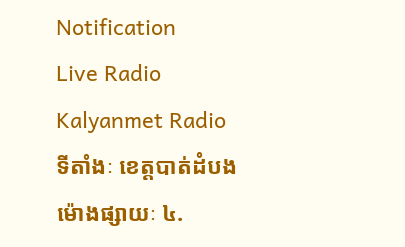Notification
Live Radio
Kalyanmet Radio
ទីតាំងៈ ខេត្តបាត់ដំបង
ម៉ោងផ្សាយៈ ៤.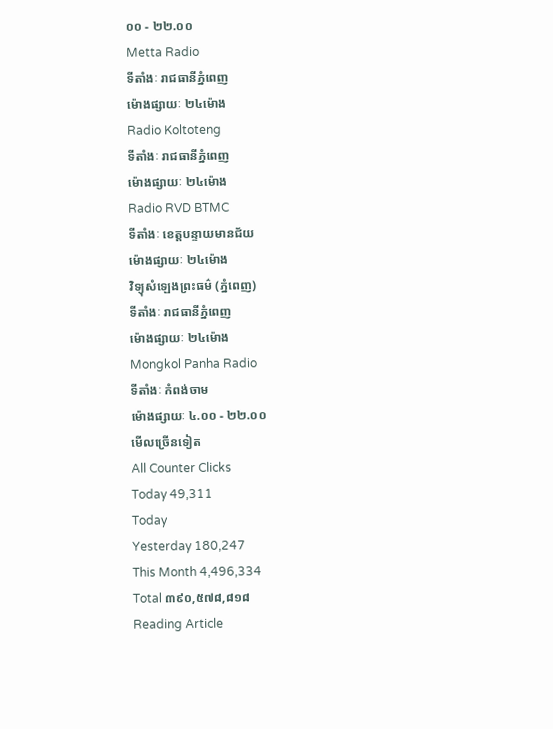០០ - ២២.០០
Metta Radio
ទីតាំងៈ រាជធានីភ្នំពេញ
ម៉ោងផ្សាយៈ ២៤ម៉ោង
Radio Koltoteng
ទីតាំងៈ រាជធានីភ្នំពេញ
ម៉ោងផ្សាយៈ ២៤ម៉ោង
Radio RVD BTMC
ទីតាំងៈ ខេត្តបន្ទាយមានជ័យ
ម៉ោងផ្សាយៈ ២៤ម៉ោង
វិទ្យុសំឡេងព្រះធម៌ (ភ្នំពេញ)
ទីតាំងៈ រាជធានីភ្នំពេញ
ម៉ោងផ្សាយៈ ២៤ម៉ោង
Mongkol Panha Radio
ទីតាំងៈ កំពង់ចាម
ម៉ោងផ្សាយៈ ៤.០០ - ២២.០០
មើលច្រើនទៀត
All Counter Clicks
Today 49,311
Today
Yesterday 180,247
This Month 4,496,334
Total ៣៩០,៥៧៨,៨១៨
Reading Article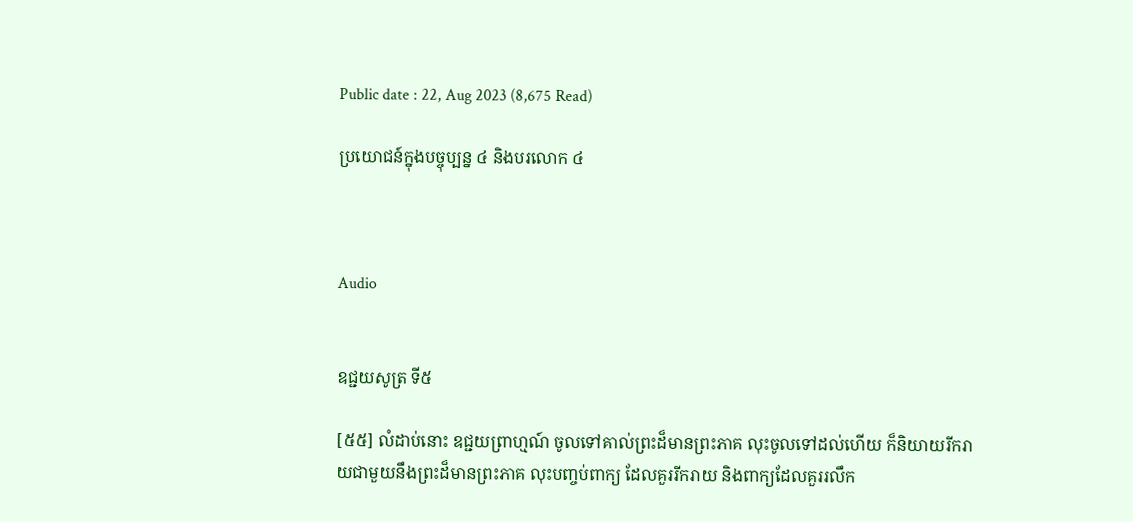Public date : 22, Aug 2023 (8,675 Read)

ប្រយោជន៍ក្នុងបច្ចុប្បន្ន ៤ និងបរលោក ៤



Audio


ឧជ្ជយសូត្រ ទី៥

[៥៥] លំដាប់នោះ ឧជ្ជយព្រាហ្មណ៍ ចូលទៅគាល់ព្រះដ៏មានព្រះភាគ លុះចូលទៅដល់ហើយ ក៏និយាយរីករាយជាមួយនឹងព្រះដ៏មានព្រះភាគ លុះបញ្ចប់ពាក្យ ដែលគួររីករាយ និងពាក្យដែលគួររលឹក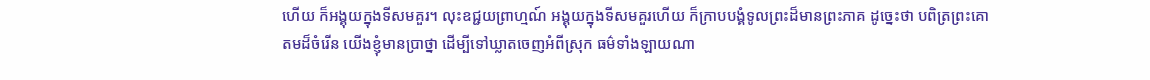ហើយ ក៏អង្គុយក្នុងទីសមគួរ។ លុះឧជ្ជយព្រាហ្មណ៍ អង្គុយក្នុងទីសមគួរហើយ ក៏ក្រាបបង្គំទូលព្រះដ៏មានព្រះភាគ ដូច្នេះថា បពិត្រព្រះគោតមដ៏ចំរើន យើងខ្ញុំមានប្រាថ្នា ដើម្បីទៅឃ្លាតចេញអំពីស្រុក ធម៌ទាំងឡាយណា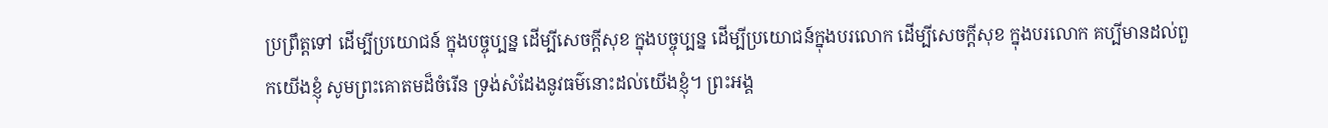ប្រព្រឹត្តទៅ ដើម្បីប្រយោជន៍ ក្នុងបច្ចុប្បន្ន ដើម្បីសេចក្ដីសុខ ក្នុងបច្ចុប្បន្ន ដើម្បីប្រយោជន៍ក្នុងបរលោក ដើម្បីសេចក្តីសុខ ក្នុងបរលោក គប្បីមានដល់ពួកយើងខ្ញុំ សូមព្រះគោតមដ៏ចំរើន ទ្រង់សំដែងនូវធម៌នោះដល់យើងខ្ញុំ។ ព្រះអង្គ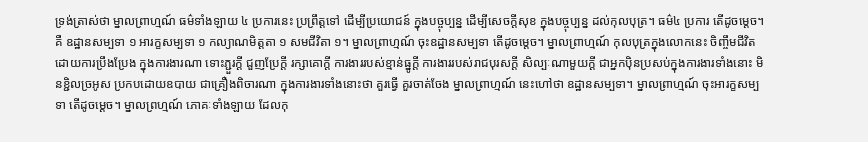ទ្រង់ត្រាស់ថា ម្នាលព្រាហ្មណ៍ ធម៌ទាំងឡាយ ៤ ប្រការនេះ ប្រព្រឹត្តទៅ ដើម្បីប្រយោជន៍ ក្នុងបច្ចុប្បន្ន ដើម្បីសេចក្ដីសុខ ក្នុងបច្ចុប្បន្ន ដល់កុលបុត្រ។ ធម៌៤ ប្រការ តើដូចម្ដេច។ គឺ ឧដ្ឋានសម្បទា ១ អារក្ខសម្បទា ១ កល្យាណមិត្តតា ១ សមជីវិតា ១។ ម្នាលព្រាហ្មណ៍ ចុះឧដ្ឋានសម្បទា តើដូចម្តេច។ ម្នាលព្រាហ្មណ៍ កុលបុត្រក្នុងលោកនេះ ចិញ្ចឹមជីវិតដោយការប្រឹងប្រែង ក្នុងការងារណា ទោះភ្ជួរក្ដី ជួញប្រែក្ដី រក្សាគោក្តី ការងាររបស់ខ្មាន់ធ្នូក្ដី ការងាររបស់រាជបុរសក្ដី សិល្បៈណាមួយក្ដី ជាអ្នកប៉ិនប្រសប់ក្នុងការងារទាំងនោះ មិនខ្ជិលច្រអូស ប្រកបដោយឧបាយ ជាគ្រឿងពិចារណា ក្នុងការងារទាំងនោះថា គួរធ្វើ គួរចាត់ចែង ម្នាលព្រាហ្មណ៍ នេះហៅថា ឧដ្ឋានសម្បទា។ ម្នាលព្រាហ្មណ៍ ចុះអារក្ខសម្បទា តើដូចម្ដេច។ ម្នាលព្រហ្មណ៍ ភោគៈទាំងឡាយ ដែលកុ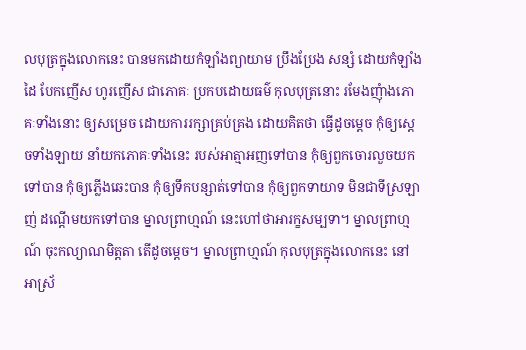លបុត្រក្នុងលោកនេះ បានមកដោយកំឡាំងព្យាយាម ប្រឹងប្រែង សន្សំ ដោយកំឡាំងដៃ បែកញើស ហូរញើស ជាភោគៈ ប្រកបដោយធម៌ កុលបុត្រនោះ រមែងញុំាងភោគៈទាំងនោះ ឲ្យសម្រេច ដោយការរក្សាគ្រប់គ្រង ដោយគិតថា ធ្វើដូចម្ដេច កុំឲ្យសេ្ដចទាំងឡាយ នាំយកភោគៈទាំងនេះ របស់អាត្មាអញទៅបាន កុំឲ្យពួកចោរលួចយកទៅបាន កុំឲ្យភ្លើងឆេះបាន កុំឲ្យទឹកបន្សាត់ទៅបាន កុំឲ្យពួកទាយាទ មិនជាទីស្រឡាញ់ ដណ្ដើមយកទៅបាន ម្នាលព្រាហ្មណ៍ នេះហៅថាអារក្ខសម្បទា។ ម្នាលព្រាហ្មណ៍ ចុះកល្យាណមិត្តតា តើដូចម្ដេច។ ម្នាលព្រាហ្មណ៍ កុលបុត្រក្នុងលោកនេះ នៅអាស្រ័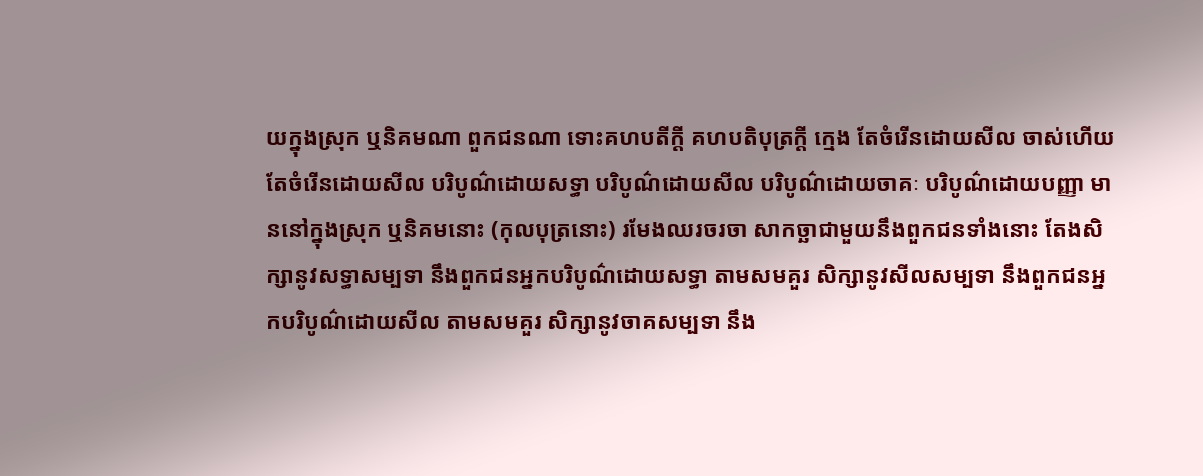យក្នុងស្រុក ឬនិគមណា ពួកជនណា ទោះគហបតីក្ដី គហបតិបុត្រក្ដី ក្មេង តែចំរើនដោយសីល ចាស់ហើយតែចំរើនដោយសីល បរិបូណ៌ដោយសទ្ធា បរិបូណ៌ដោយសីល បរិបូណ៌ដោយចាគៈ បរិបូណ៌ដោយបញ្ញា មាននៅក្នុងស្រុក ឬនិគមនោះ (កុលបុត្រនោះ) រមែងឈរចរចា សាកច្ឆាជាមួយនឹងពួកជនទាំងនោះ តែងសិក្សានូវសទ្ធាសម្បទា នឹងពួកជនអ្នកបរិបូណ៌ដោយសទ្ធា តាមសមគួរ សិក្សានូវសីលសម្បទា នឹងពួកជនអ្នកបរិបូណ៌ដោយសីល តាមសមគួរ សិក្សានូវចាគសម្បទា នឹង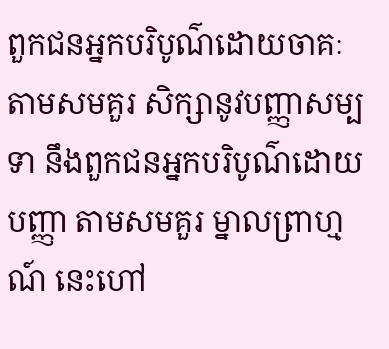ពួកជនអ្នកបរិបូណ៌ដោយចាគៈ តាមសមគួរ សិក្សានូវបញ្ញាសម្បទា នឹងពួកជនអ្នកបរិបូណ៌ដោយបញ្ញា តាមសមគួរ ម្នាលព្រាហ្មណ៍ នេះហៅ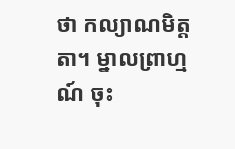ថា កល្យាណមិត្តតា។ ម្នាលព្រាហ្មណ៍ ចុះ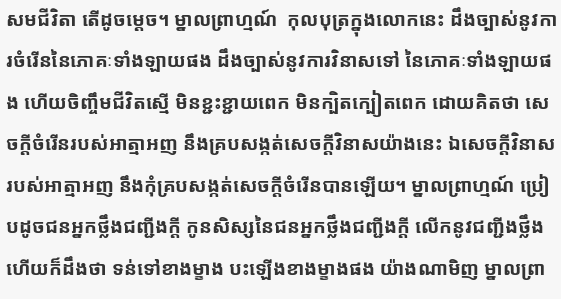សមជីវិតា តើដូចម្ដេច។ ម្នាលព្រាហ្មណ៍  កុលបុត្រក្នុងលោកនេះ ដឹងច្បាស់នូវការចំរើននៃភោគៈទាំងឡាយផង ដឹងច្បាស់នូវការវិនាសទៅ នៃភោគៈទាំងឡាយផង ហើយចិញ្ចឹមជីវិតស្មើ មិនខ្ជះខ្ជាយពេក មិនក្បិតក្បៀតពេក ដោយគិតថា សេចក្ដីចំរើនរបស់អាត្មាអញ នឹងគ្របសង្កត់សេចក្ដីវិនាសយ៉ាងនេះ ឯសេចក្ដីវិនាស របស់អាត្មាអញ នឹងកុំគ្របសង្កត់សេចក្ដីចំរើនបានឡើយ។ ម្នាលព្រាហ្មណ៍ ប្រៀបដូចជនអ្នកថ្លឹងជញ្ជីងក្ដី កូនសិស្សនៃជនអ្នកថ្លឹងជញ្ជីងក្ដី លើកនូវជញ្ជីងថ្លឹង ហើយក៏ដឹងថា ទន់ទៅខាងម្ខាង បះឡើងខាងម្ខាងផង យ៉ាងណាមិញ ម្នាលព្រា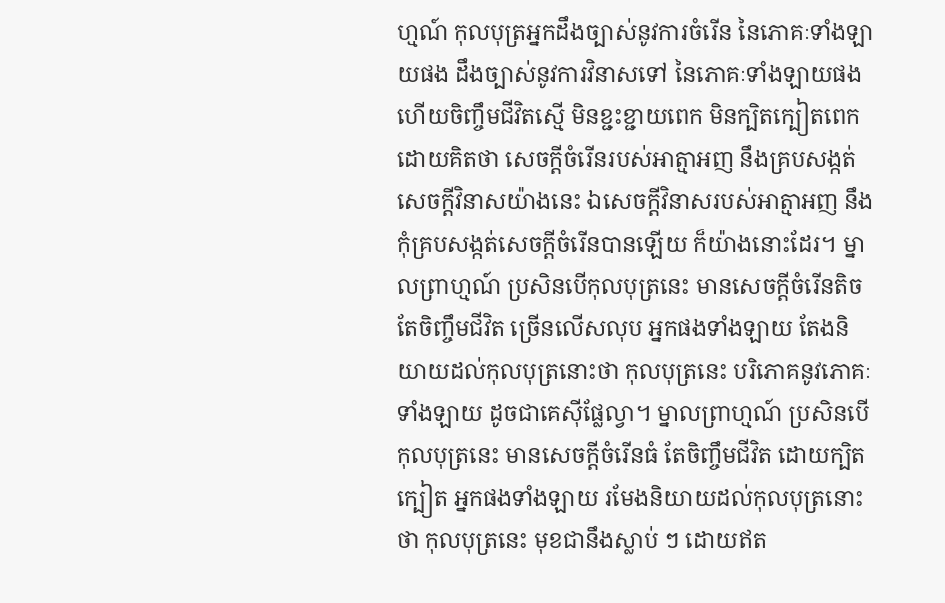ហ្មណ៍ កុលបុត្រអ្នកដឹងច្បាស់នូវការចំរើន នៃភោគៈទាំងឡាយផង ដឹងច្បាស់នូវការវិនាសទៅ នៃភោគៈទាំងឡាយផង ហើយចិញ្ចឹមជីវិតស្មើ មិនខ្ជះខ្ជាយពេក មិនក្បិតក្បៀតពេក ដោយគិតថា សេចក្ដីចំរើនរបស់អាត្មាអញ នឹងគ្របសង្កត់សេចក្ដីវិនាសយ៉ាងនេះ ឯសេចក្ដីវិនាសរបស់អាត្មាអញ នឹងកុំគ្របសង្កត់សេចក្ដីចំរើនបានឡើយ ក៏យ៉ាងនោះដែរ។ ម្នាលព្រាហ្មណ៍ ប្រសិនបើកុលបុត្រនេះ មានសេចក្ដីចំរើនតិច តែចិញ្ចឹមជីវិត ច្រើនលើសលុប អ្នកផងទាំងឡាយ តែងនិយាយដល់កុលបុត្រនោះថា កុលបុត្រនេះ បរិភោគនូវភោគៈទាំងឡាយ ដូចជាគេស៊ីផ្លែល្វា។ ម្នាលព្រាហ្មណ៍ ប្រសិនបើកុលបុត្រនេះ មានសេចក្ដីចំរើនធំ តែចិញ្ចឹមជីវិត ដោយក្បិតក្បៀត អ្នកផងទាំងឡាយ រមែងនិយាយដល់កុលបុត្រនោះថា កុលបុត្រនេះ មុខជានឹងស្លាប់ ៗ ដោយឥត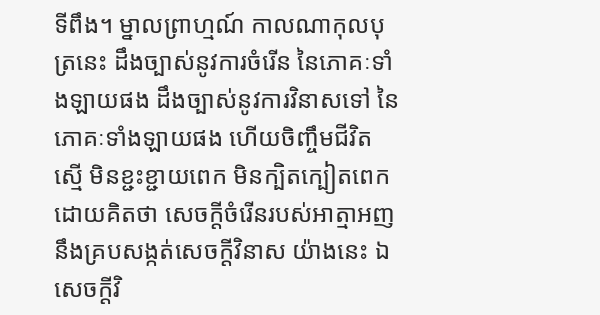ទីពឹង។ ម្នាលព្រាហ្មណ៍ កាលណាកុលបុត្រនេះ ដឹងច្បាស់នូវការចំរើន នៃភោគៈទាំងឡាយផង ដឹងច្បាស់នូវការវិនាសទៅ នៃភោគៈទាំងឡាយផង ហើយចិញ្ចឹមជីវិតស្មើ មិនខ្ជះខ្ជាយពេក មិនក្បិតក្បៀតពេក ដោយគិតថា សេចក្ដីចំរើនរបស់អាត្មាអញ នឹងគ្របសង្កត់សេចក្ដីវិនាស យ៉ាងនេះ ឯសេចក្ដីវិ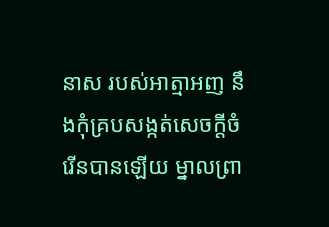នាស របស់អាត្មាអញ នឹងកុំគ្របសង្កត់សេចក្ដីចំរើនបានឡើយ ម្នាលព្រា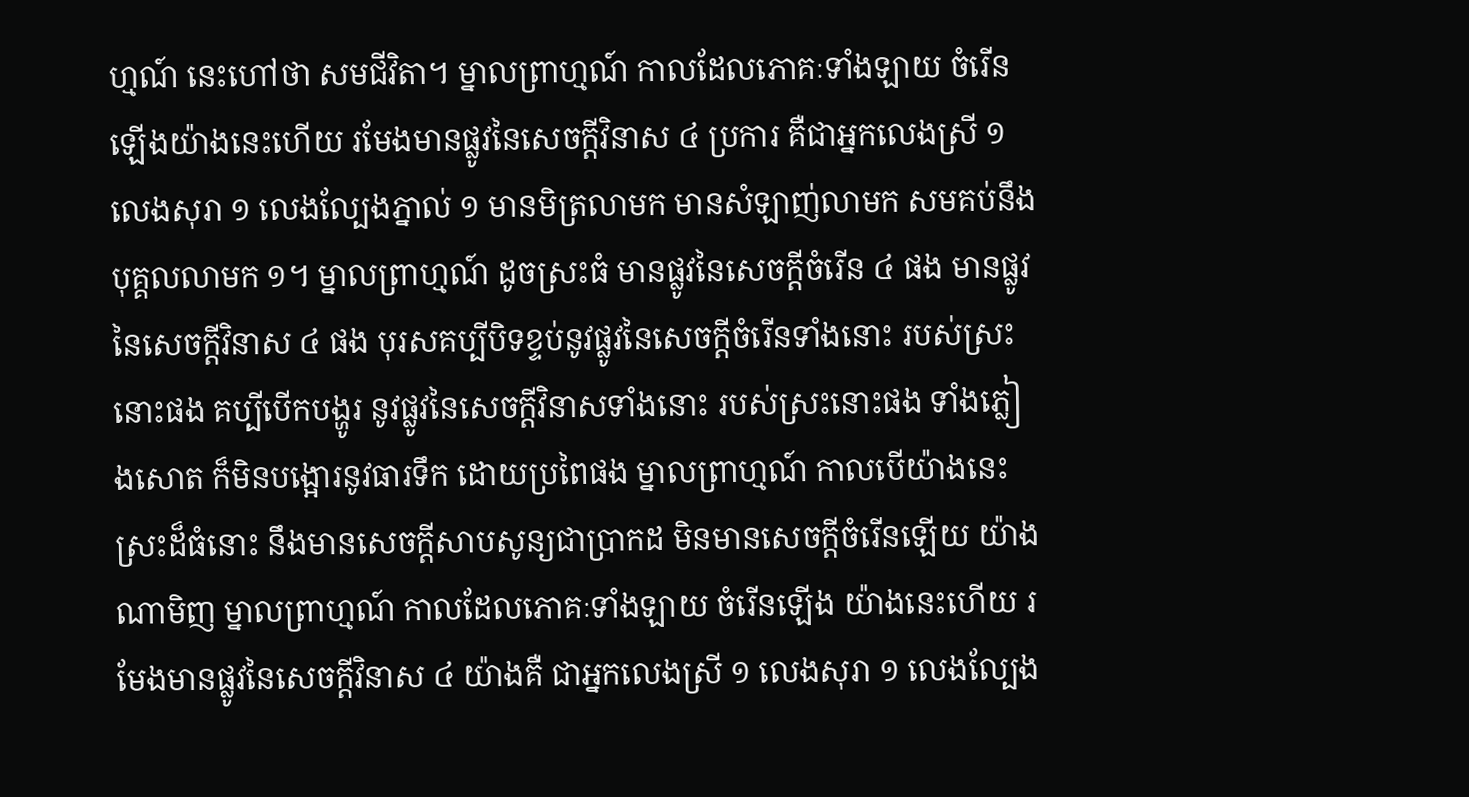ហ្មណ៍ នេះហៅថា សមជីវិតា។ ម្នាលព្រាហ្មណ៍ កាលដែលភោគៈទាំងឡាយ ចំរើនឡើងយ៉ាងនេះហើយ រមែងមានផ្លូវនៃសេចក្ដីវិនាស ៤ ប្រការ គឺជាអ្នកលេងស្រី ១ លេងសុរា ១ លេងល្បែងភ្នាល់ ១ មានមិត្រលាមក មានសំឡាញ់លាមក សមគប់នឹងបុគ្គលលាមក ១។ ម្នាលព្រាហ្មណ៍ ដូចស្រះធំ មានផ្លូវនៃសេចក្ដីចំរើន ៤ ផង មានផ្លូវនៃសេចក្ដីវិនាស ៤ ផង បុរសគប្បីបិទខ្ទប់នូវផ្លូវនៃសេចក្ដីចំរើនទាំងនោះ របស់ស្រះនោះផង គប្បីបើកបង្ហូរ នូវផ្លូវនៃសេចក្ដីវិនាសទាំងនោះ របស់ស្រះនោះផង ទាំងភ្លៀងសោត ក៏មិនបង្អោរនូវធារទឹក ដោយប្រពៃផង ម្នាលព្រាហ្មណ៍ កាលបើយ៉ាងនេះ ស្រះដ៏ធំនោះ នឹងមានសេចក្ដីសាបសូន្យជាប្រាកដ មិនមានសេចក្ដីចំរើនឡើយ យ៉ាងណាមិញ ម្នាលព្រាហ្មណ៍ កាលដែលភោគៈទាំងឡាយ ចំរើនឡើង យ៉ាងនេះហើយ រមែងមានផ្លូវនៃសេចក្ដីវិនាស ៤ យ៉ាងគឺ ជាអ្នកលេងស្រី ១ លេងសុរា ១ លេងល្បែង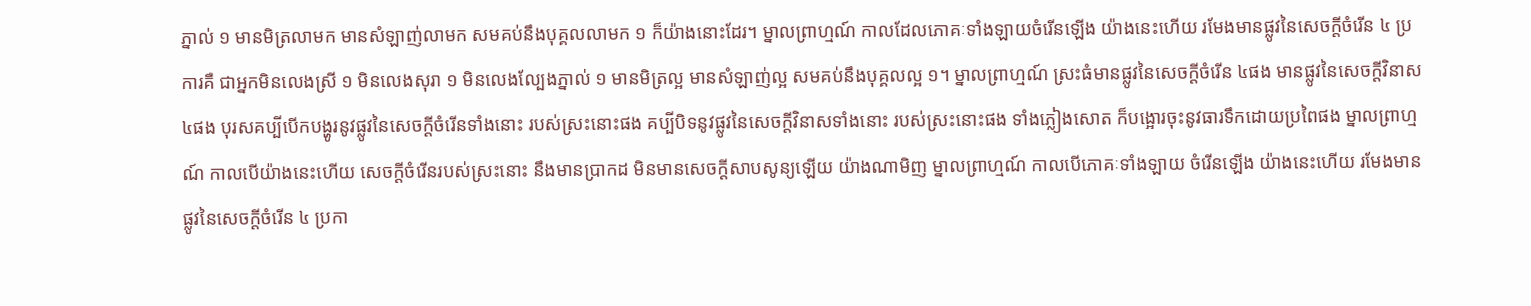ភ្នាល់ ១ មានមិត្រលាមក មានសំឡាញ់លាមក សមគប់នឹងបុគ្គលលាមក ១ ក៏យ៉ាងនោះដែរ។ ម្នាលព្រាហ្មណ៍ កាលដែលភោគៈទាំងឡាយចំរើនឡើង យ៉ាងនេះហើយ រមែងមានផ្លូវនៃសេចក្ដីចំរើន ៤ ប្រការគឺ ជាអ្នកមិនលេងស្រី ១ មិនលេងសុរា ១ មិនលេងល្បែងភ្នាល់ ១ មានមិត្រល្អ មានសំឡាញ់ល្អ សមគប់នឹងបុគ្គលល្អ ១។ ម្នាលព្រាហ្មណ៍ ស្រះធំមានផ្លូវនៃសេចក្ដីចំរើន ៤ផង មានផ្លូវនៃសេចក្ដីវិនាស ៤ផង បុរសគប្បីបើកបង្ហូរនូវផ្លូវនៃសេចក្ដីចំរើនទាំងនោះ របស់ស្រះនោះផង គប្បីបិទនូវផ្លូវនៃសេចក្ដីវិនាសទាំងនោះ របស់ស្រះនោះផង ទាំងភ្លៀងសោត ក៏បង្អោរចុះនូវធារទឹកដោយប្រពៃផង ម្នាលព្រាហ្មណ៍ កាលបើយ៉ាងនេះហើយ សេចក្ដីចំរើនរបស់ស្រះនោះ នឹងមានប្រាកដ មិនមានសេចក្ដីសាបសូន្យឡើយ យ៉ាងណាមិញ ម្នាលព្រាហ្មណ៍ កាលបើភោគៈទាំងឡាយ ចំរើនឡើង យ៉ាងនេះហើយ រមែងមានផ្លូវនៃសេចក្ដីចំរើន ៤ ប្រកា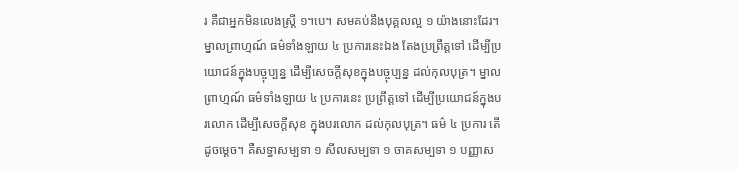រ គឺជាអ្នកមិនលេងស្ត្រី ១។បេ។ សមគប់នឹងបុគ្គលល្អ ១ យ៉ាងនោះដែរ។ ម្នាលព្រាហ្មណ៍ ធម៌ទាំងឡាយ ៤ ប្រការនេះឯង តែងប្រព្រឹត្តទៅ ដើម្បីប្រយោជន៍ក្នុងបច្ចុប្បន្ន ដើម្បីសេចក្តីសុខក្នុងបច្ចុប្បន្ន ដល់កុលបុត្រ។ ម្នាលព្រាហ្មណ៍ ធម៌ទាំងឡាយ ៤ ប្រការនេះ ប្រព្រឹត្តទៅ ដើម្បីប្រយោជន៍ក្នុងបរលោក ដើម្បីសេចក្ដីសុខ ក្នុងបរលោក ដល់កុលបុត្រ។ ធម៌ ៤ ប្រការ តើដូចម្ដេច។ គឺសទ្ធាសម្បទា ១ សីលសម្បទា ១ ចាគសម្បទា ១ បញ្ញាស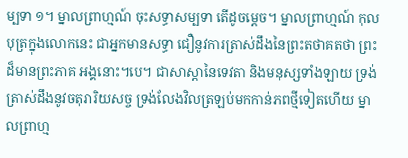ម្បទា ១។ ម្នាលព្រាហ្មណ៍ ចុះសទ្ធាសម្បទា តើដូចម្ដេច។ ម្នាលព្រាហ្មណ៍ កុលបុត្រក្នុងលោកនេះ ជាអ្នកមានសទ្ធា ជឿនូវការត្រាស់ដឹងនៃព្រះតថាគតថា ព្រះដ៏មានព្រះភាគ អង្គនោះ។បេ។ ជាសាស្ដានៃទេវតា និងមនុស្សទាំងឡាយ ទ្រង់ត្រាស់ដឹងនូវចតុរារិយសច្ច ទ្រង់លែងវិលត្រឡប់មកកាន់ភពថ្មីទៀតហើយ ម្នាលព្រាហ្ម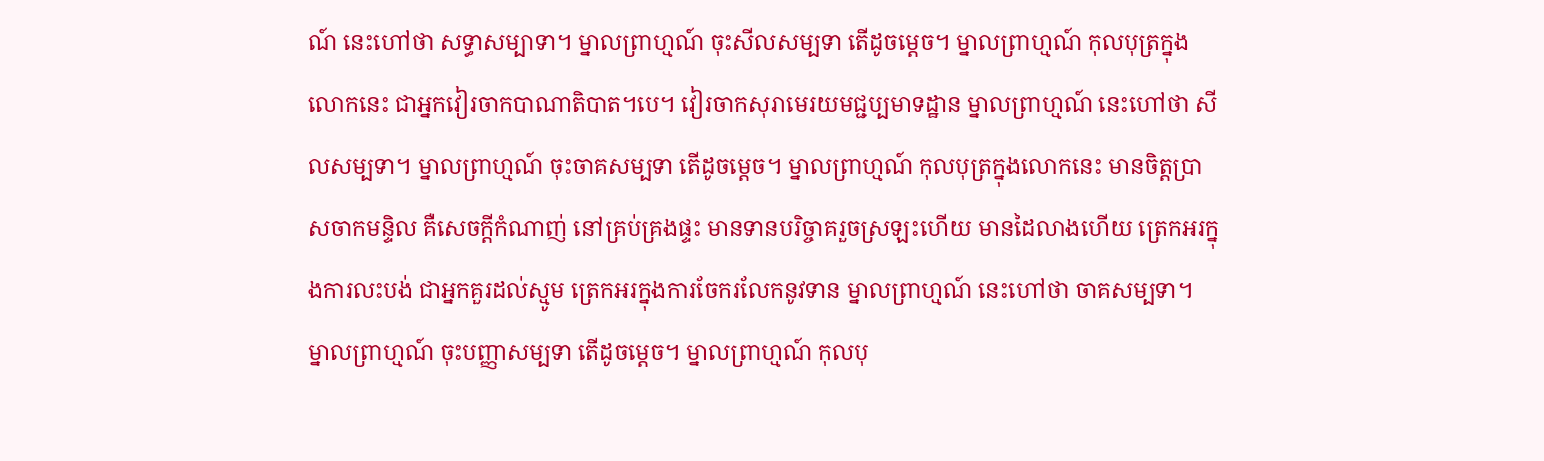ណ៍ នេះហៅថា សទ្ធាសម្បាទា។ ម្នាលព្រាហ្មណ៍ ចុះសីលសម្បទា តើដូចម្ដេច។ ម្នាលព្រាហ្មណ៍ កុលបុត្រក្នុងលោកនេះ ជាអ្នកវៀរចាកបាណាតិបាត។បេ។ វៀរចាកសុរាមេរយមជ្ជប្បមាទដ្ឋាន ម្នាលព្រាហ្មណ៍ នេះហៅថា សីលសម្បទា។ ម្នាលព្រាហ្មណ៍ ចុះចាគសម្បទា តើដូចម្ដេច។ ម្នាលព្រាហ្មណ៍ កុលបុត្រក្នុងលោកនេះ មានចិត្តប្រាសចាកមន្ទិល គឺសេចក្ដីកំណាញ់ នៅគ្រប់គ្រងផ្ទះ មានទានបរិច្ចាគរួចស្រឡះហើយ មានដៃលាងហើយ ត្រេកអរក្នុងការលះបង់ ជាអ្នកគួរដល់ស្មូម ត្រេកអរក្នុងការចែករលែកនូវទាន ម្នាលព្រាហ្មណ៍ នេះហៅថា ចាគសម្បទា។ ម្នាលព្រាហ្មណ៍ ចុះបញ្ញាសម្បទា តើដូចម្ដេច។ ម្នាលព្រាហ្មណ៍ កុលបុ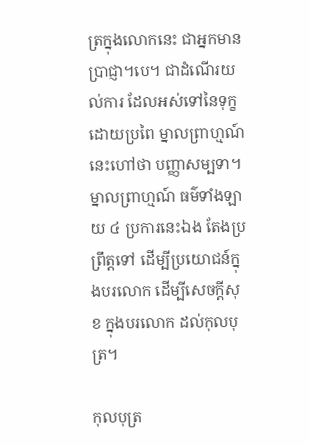ត្រក្នុងលោកនេះ ជាអ្នកមានប្រាជ្ញា។បេ។ ជាដំណើរយល់ការ ដែលអស់ទៅនៃទុក្ខដោយប្រពៃ ម្នាលព្រាហ្មណ៍ នេះហៅថា បញ្ញាសម្បទា។ ម្នាលព្រាហ្មណ៍ ធម៌ទាំងឡាយ ៤ ប្រការនេះឯង តែងប្រព្រឹត្តទៅ ដើម្បីប្រយោជន៍ក្នុងបរលោក ដើម្បីសេចក្ដីសុខ ក្នុងបរលោក ដល់កុលបុត្រ។

កុលបុត្រ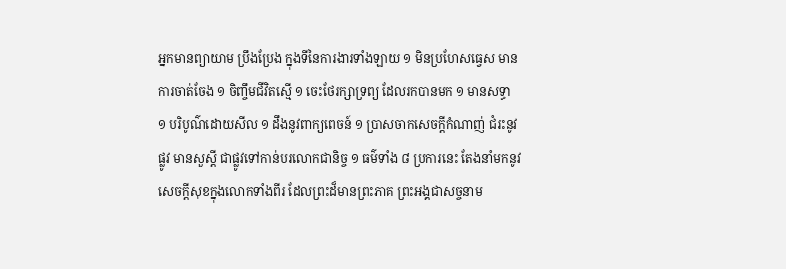អ្នកមានព្យាយាម ប្រឹងប្រែង ក្នុងទីនៃការងារទាំងឡាយ ១ មិនប្រហែសធ្វេស មានការចាត់ចែង ១ ចិញ្ចឹមជីវិតស្មើ ១ ចេះថែរក្សាទ្រព្យ ដែលរកបានមក ១ មានសទ្ធា ១ បរិបូណ៌ដោយសីល ១ ដឹងនូវពាក្យពេចន៍ ១ ប្រាសចាកសេចក្ដីកំណាញ់ ជំរះនូវផ្លូវ មានសួស្ដី ជាផ្លូវទៅកាន់បរលោកជានិច្ច ១ ធម៌ទាំង ៨ ប្រការនេះ តែងនាំមកនូវសេចក្ដីសុខក្នុងលោកទាំងពីរ ដែលព្រះដ៏មានព្រះភាគ ព្រះអង្គជាសច្ចនាម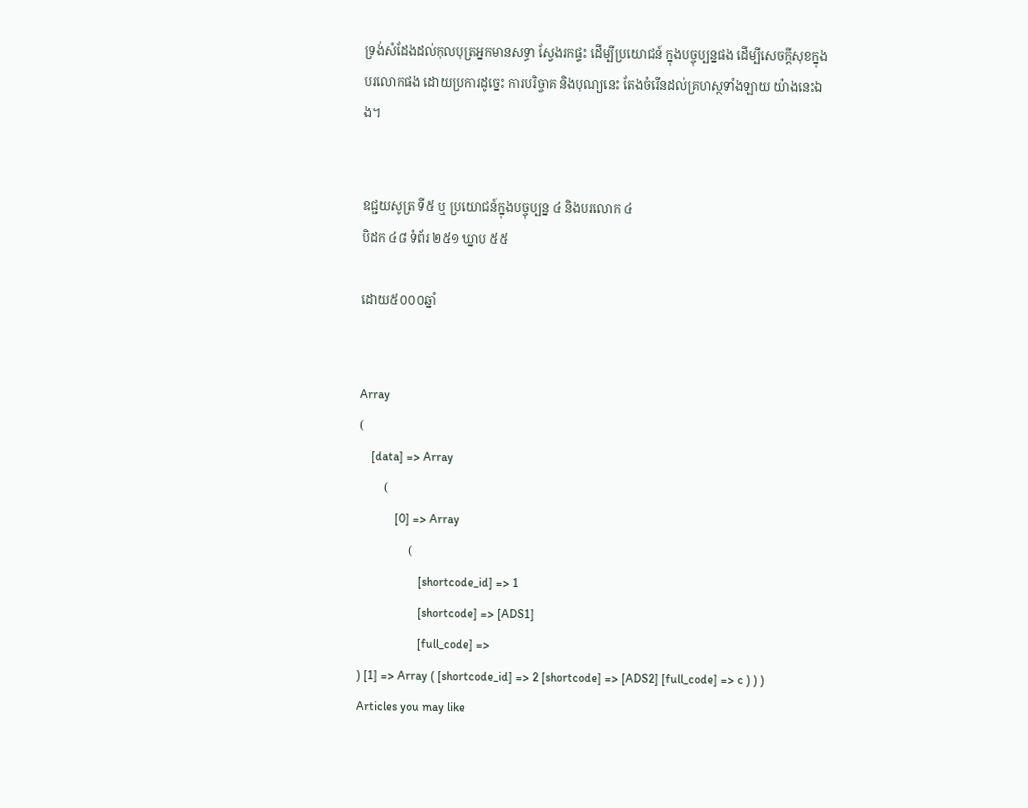ទ្រង់សំដែងដល់កុលបុត្រអ្នកមានសទ្ធា ស្វែងរកផ្ទះ ដើម្បីប្រយោជន៍ ក្នុងបច្ចុប្បន្នផង ដើម្បីសេចក្ដីសុខក្នុងបរលោកផង ដោយប្រការដូច្នេះ ការបរិច្ចាគ និងបុណ្យនេះ តែងចំរើនដល់គ្រហស្ថទាំងឡាយ យ៉ាងនេះឯង។


ឧជ្ជយសូត្រ ទី៥ ឬ ប្រយោជន៍ក្នុងបច្ចុប្បន្ន ៤ និងបរលោក ៤
បិដក ៤៨ ទំព័រ ២៥១ ឃ្នាប ៥៥

ដោយ៥០០០ឆ្នាំ


Array
(
    [data] => Array
        (
            [0] => Array
                (
                    [shortcode_id] => 1
                    [shortcode] => [ADS1]
                    [full_code] =>
) [1] => Array ( [shortcode_id] => 2 [shortcode] => [ADS2] [full_code] => c ) ) )
Articles you may like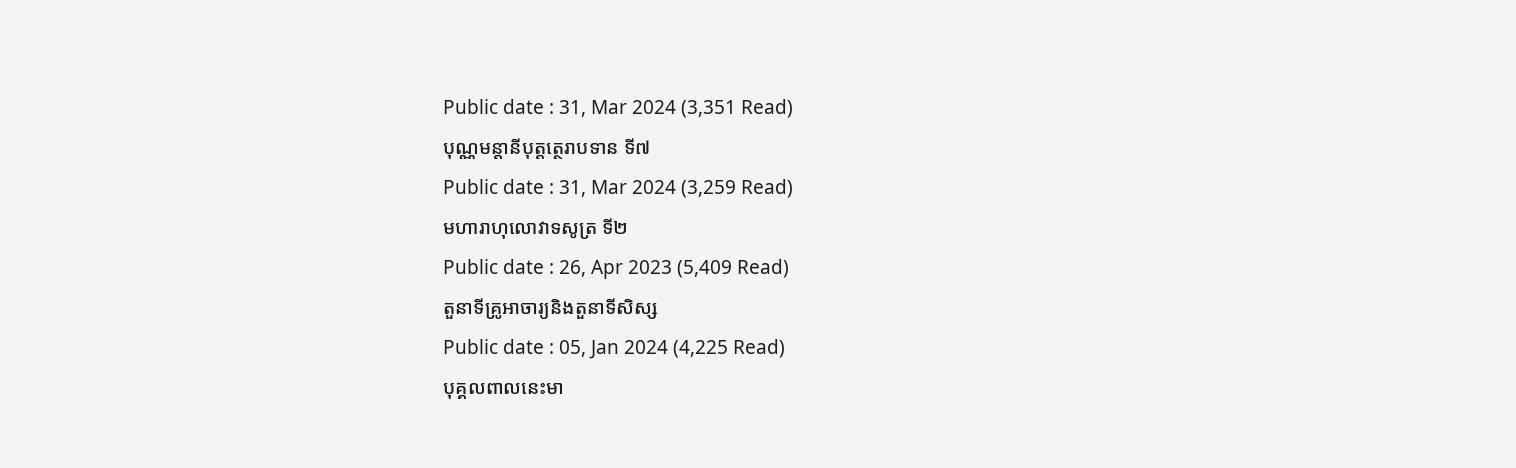Public date : 31, Mar 2024 (3,351 Read)
បុណ្ណមន្តានីបុត្តត្ថេរាបទាន ទី៧
Public date : 31, Mar 2024 (3,259 Read)
មហារាហុលោវាទសូត្រ ទី២
Public date : 26, Apr 2023 (5,409 Read)
តួនាទីគ្រូអាចារ្យនិងតួនាទីសិស្ស
Public date : 05, Jan 2024 (4,225 Read)
បុគ្គលពាលនេះមា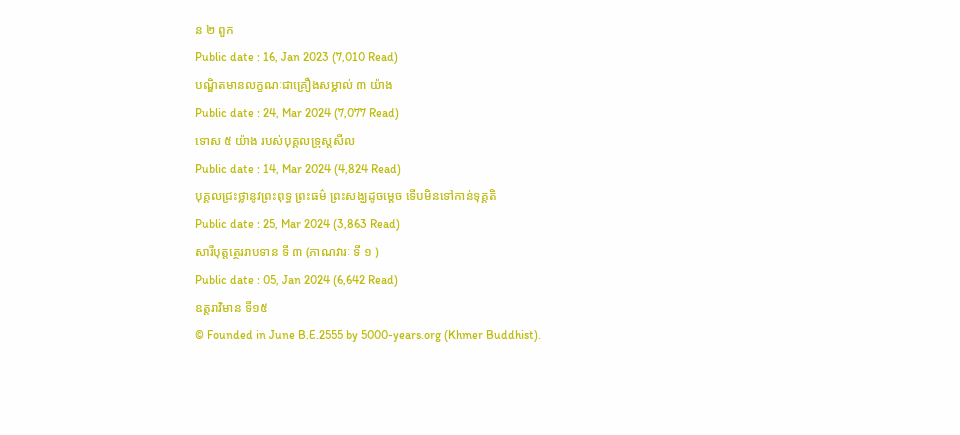ន ២ ពួក
Public date : 16, Jan 2023 (7,010 Read)
បណ្ឌិតមានលក្ខណៈជាគ្រឿងសម្គាល់ ៣ យ៉ាង
Public date : 24, Mar 2024 (7,077 Read)
ទោស ៥ យ៉ាង របស់បុគ្គលទ្រុស្តសីល
Public date : 14, Mar 2024 (4,824 Read)
បុគ្គលជ្រះថ្លានូវព្រះពុទ្ធ ព្រះធម៌ ព្រះសង្ឃដូចម្ដេច ទើបមិនទៅកាន់ទុគ្គតិ
Public date : 25, Mar 2024 (3,863 Read)
សារីបុត្តត្ថេររាបទាន ទី ៣ (ភាណវារៈ ទី ១ )
Public date : 05, Jan 2024 (6,642 Read)
ឧត្តរាវិមាន ទី១៥
© Founded in June B.E.2555 by 5000-years.org (Khmer Buddhist).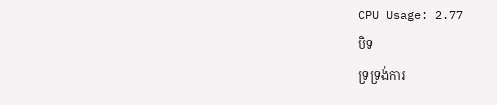CPU Usage: 2.77
បិទ
ទ្រទ្រង់ការ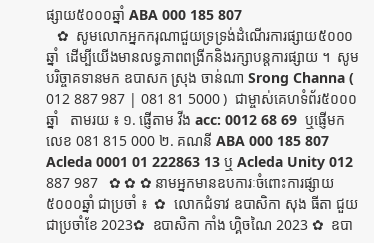ផ្សាយ៥០០០ឆ្នាំ ABA 000 185 807
   ✿  សូមលោកអ្នកករុណាជួយទ្រទ្រង់ដំណើរការផ្សាយ៥០០០ឆ្នាំ  ដើម្បីយើងមានលទ្ធភាពពង្រីកនិងរក្សាបន្តការផ្សាយ ។  សូមបរិច្ចាគទានមក ឧបាសក ស្រុង ចាន់ណា Srong Channa ( 012 887 987 | 081 81 5000 )  ជាម្ចាស់គេហទំព័រ៥០០០ឆ្នាំ   តាមរយ ៖ ១. ផ្ញើតាម វីង acc: 0012 68 69  ឬផ្ញើមកលេខ 081 815 000 ២. គណនី ABA 000 185 807 Acleda 0001 01 222863 13 ឬ Acleda Unity 012 887 987   ✿ ✿ ✿ នាមអ្នកមានឧបការៈចំពោះការផ្សាយ៥០០០ឆ្នាំ ជាប្រចាំ ៖  ✿  លោកជំទាវ ឧបាសិកា សុង ធីតា ជួយជាប្រចាំខែ 2023✿  ឧបាសិកា កាំង ហ្គិចណៃ 2023 ✿  ឧបា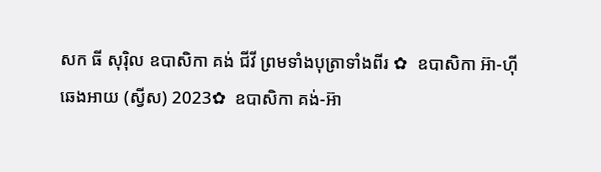សក ធី សុរ៉ិល ឧបាសិកា គង់ ជីវី ព្រមទាំងបុត្រាទាំងពីរ ✿  ឧបាសិកា អ៊ា-ហុី ឆេងអាយ (ស្វីស) 2023✿  ឧបាសិកា គង់-អ៊ា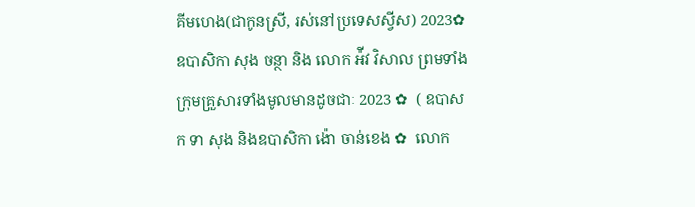គីមហេង(ជាកូនស្រី, រស់នៅប្រទេសស្វីស) 2023✿  ឧបាសិកា សុង ចន្ថា និង លោក អ៉ីវ វិសាល ព្រមទាំងក្រុមគ្រួសារទាំងមូលមានដូចជាៈ 2023 ✿  ( ឧបាសក ទា សុង និងឧបាសិកា ង៉ោ ចាន់ខេង ✿  លោក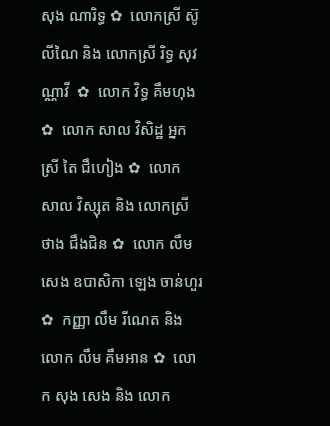សុង ណារិទ្ធ ✿  លោកស្រី ស៊ូ លីណៃ និង លោកស្រី រិទ្ធ សុវណ្ណាវី  ✿  លោក វិទ្ធ គឹមហុង ✿  លោក សាល វិសិដ្ឋ អ្នកស្រី តៃ ជឹហៀង ✿  លោក សាល វិស្សុត និង លោកស្រី ថាង ជឹងជិន ✿  លោក លឹម សេង ឧបាសិកា ឡេង ចាន់ហួរ ✿  កញ្ញា លឹម រីណេត និង លោក លឹម គឹមអាន ✿  លោក សុង សេង និង លោក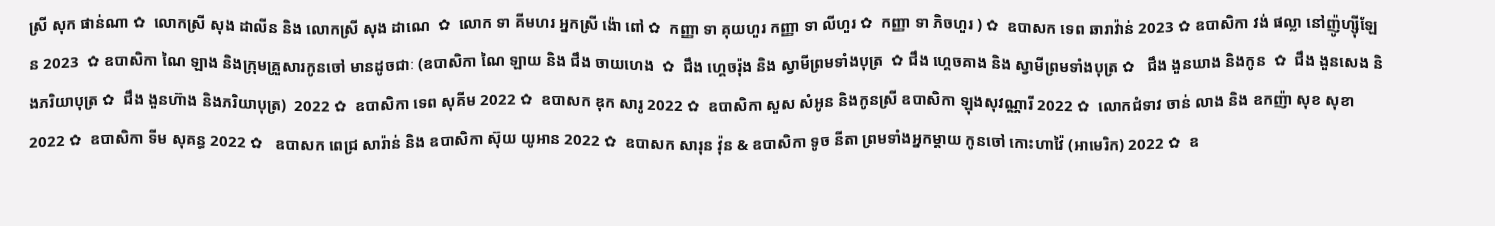ស្រី សុក ផាន់ណា ✿  លោកស្រី សុង ដាលីន និង លោកស្រី សុង ដាណេ  ✿  លោក ទា គីមហរ អ្នកស្រី ង៉ោ ពៅ ✿  កញ្ញា ទា គុយហួរ កញ្ញា ទា លីហួរ ✿  កញ្ញា ទា ភិចហួរ ) ✿  ឧបាសក ទេព ឆារាវ៉ាន់ 2023 ✿ ឧបាសិកា វង់ ផល្លា នៅញ៉ូហ្ស៊ីឡែន 2023  ✿ ឧបាសិកា ណៃ ឡាង និងក្រុមគ្រួសារកូនចៅ មានដូចជាៈ (ឧបាសិកា ណៃ ឡាយ និង ជឹង ចាយហេង  ✿  ជឹង ហ្គេចរ៉ុង និង ស្វាមីព្រមទាំងបុត្រ  ✿ ជឹង ហ្គេចគាង និង ស្វាមីព្រមទាំងបុត្រ ✿   ជឹង ងួនឃាង និងកូន  ✿  ជឹង ងួនសេង និងភរិយាបុត្រ ✿  ជឹង ងួនហ៊ាង និងភរិយាបុត្រ)  2022 ✿  ឧបាសិកា ទេព សុគីម 2022 ✿  ឧបាសក ឌុក សារូ 2022 ✿  ឧបាសិកា សួស សំអូន និងកូនស្រី ឧបាសិកា ឡុងសុវណ្ណារី 2022 ✿  លោកជំទាវ ចាន់ លាង និង ឧកញ៉ា សុខ សុខា 2022 ✿  ឧបាសិកា ទីម សុគន្ធ 2022 ✿   ឧបាសក ពេជ្រ សារ៉ាន់ និង ឧបាសិកា ស៊ុយ យូអាន 2022 ✿  ឧបាសក សារុន វ៉ុន & ឧបាសិកា ទូច នីតា ព្រមទាំងអ្នកម្តាយ កូនចៅ កោះហាវ៉ៃ (អាមេរិក) 2022 ✿  ឧ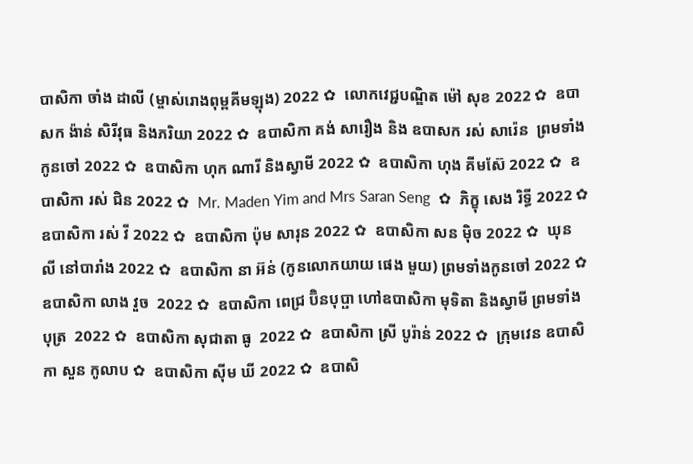បាសិកា ចាំង ដាលី (ម្ចាស់រោងពុម្ពគីមឡុង) 2022 ✿  លោកវេជ្ជបណ្ឌិត ម៉ៅ សុខ 2022 ✿  ឧបាសក ង៉ាន់ សិរីវុធ និងភរិយា 2022 ✿  ឧបាសិកា គង់ សារឿង និង ឧបាសក រស់ សារ៉េន  ព្រមទាំងកូនចៅ 2022 ✿  ឧបាសិកា ហុក ណារី និងស្វាមី 2022 ✿  ឧបាសិកា ហុង គីមស៊ែ 2022 ✿  ឧបាសិកា រស់ ជិន 2022 ✿  Mr. Maden Yim and Mrs Saran Seng  ✿  ភិក្ខុ សេង រិទ្ធី 2022 ✿  ឧបាសិកា រស់ វី 2022 ✿  ឧបាសិកា ប៉ុម សារុន 2022 ✿  ឧបាសិកា សន ម៉ិច 2022 ✿  ឃុន លី នៅបារាំង 2022 ✿  ឧបាសិកា នា អ៊ន់ (កូនលោកយាយ ផេង មួយ) ព្រមទាំងកូនចៅ 2022 ✿  ឧបាសិកា លាង វួច  2022 ✿  ឧបាសិកា ពេជ្រ ប៊ិនបុប្ផា ហៅឧបាសិកា មុទិតា និងស្វាមី ព្រមទាំងបុត្រ  2022 ✿  ឧបាសិកា សុជាតា ធូ  2022 ✿  ឧបាសិកា ស្រី បូរ៉ាន់ 2022 ✿  ក្រុមវេន ឧបាសិកា សួន កូលាប ✿  ឧបាសិកា ស៊ីម ឃី 2022 ✿  ឧបាសិ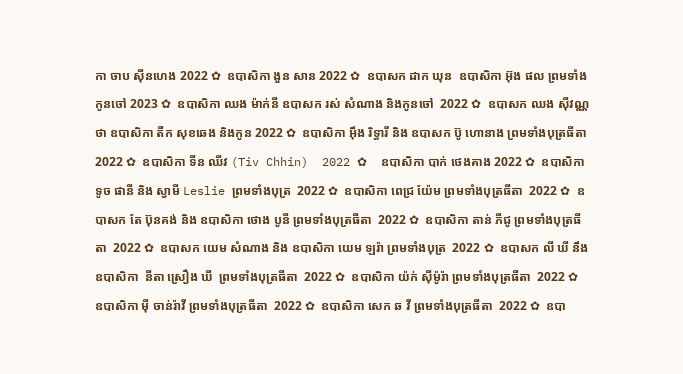កា ចាប ស៊ីនហេង 2022 ✿  ឧបាសិកា ងួន សាន 2022 ✿  ឧបាសក ដាក ឃុន  ឧបាសិកា អ៊ុង ផល ព្រមទាំងកូនចៅ 2023 ✿  ឧបាសិកា ឈង ម៉ាក់នី ឧបាសក រស់ សំណាង និងកូនចៅ  2022 ✿  ឧបាសក ឈង សុីវណ្ណថា ឧបាសិកា តឺក សុខឆេង និងកូន 2022 ✿  ឧបាសិកា អុឹង រិទ្ធារី និង ឧបាសក ប៊ូ ហោនាង ព្រមទាំងបុត្រធីតា  2022 ✿  ឧបាសិកា ទីន ឈីវ (Tiv Chhin)  2022 ✿  ឧបាសិកា បាក់ ថេងគាង 2022 ✿  ឧបាសិកា ទូច ផានី និង ស្វាមី Leslie ព្រមទាំងបុត្រ  2022 ✿  ឧបាសិកា ពេជ្រ យ៉ែម ព្រមទាំងបុត្រធីតា  2022 ✿  ឧបាសក តែ ប៊ុនគង់ និង ឧបាសិកា ថោង បូនី ព្រមទាំងបុត្រធីតា  2022 ✿  ឧបាសិកា តាន់ ភីជូ ព្រមទាំងបុត្រធីតា  2022 ✿  ឧបាសក យេម សំណាង និង ឧបាសិកា យេម ឡរ៉ា ព្រមទាំងបុត្រ  2022 ✿  ឧបាសក លី ឃី នឹង ឧបាសិកា  នីតា ស្រឿង ឃី  ព្រមទាំងបុត្រធីតា  2022 ✿  ឧបាសិកា យ៉ក់ សុីម៉ូរ៉ា ព្រមទាំងបុត្រធីតា  2022 ✿  ឧបាសិកា មុី ចាន់រ៉ាវី ព្រមទាំងបុត្រធីតា  2022 ✿  ឧបាសិកា សេក ឆ វី ព្រមទាំងបុត្រធីតា  2022 ✿  ឧបា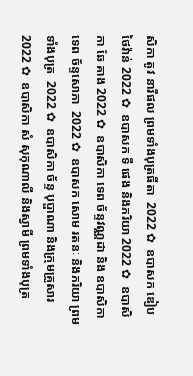សិកា តូវ នារីផល ព្រមទាំងបុត្រធីតា  2022 ✿  ឧបាសក ឌៀប ថៃវ៉ាន់ 2022 ✿  ឧបាសក ទី ផេង និងភរិយា 2022 ✿  ឧបាសិកា ឆែ គាង 2022 ✿  ឧបាសិកា ទេព ច័ន្ទវណ្ណដា និង ឧបាសិកា ទេព ច័ន្ទសោភា  2022 ✿  ឧបាសក សោម រតនៈ និងភរិយា ព្រមទាំងបុត្រ  2022 ✿  ឧបាសិកា ច័ន្ទ បុប្ផាណា និងក្រុមគ្រួសារ 2022 ✿  ឧបាសិកា សំ សុកុណាលី និងស្វាមី ព្រមទាំងបុត្រ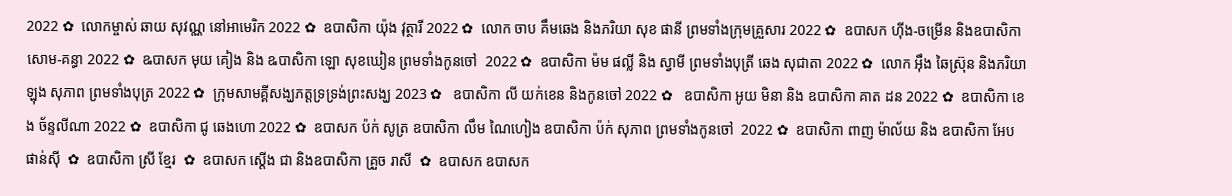2022 ✿  លោកម្ចាស់ ឆាយ សុវណ្ណ នៅអាមេរិក 2022 ✿  ឧបាសិកា យ៉ុង វុត្ថារី 2022 ✿  លោក ចាប គឹមឆេង និងភរិយា សុខ ផានី ព្រមទាំងក្រុមគ្រួសារ 2022 ✿  ឧបាសក ហ៊ីង-ចម្រើន និងឧបាសិកា សោម-គន្ធា 2022 ✿  ឩបាសក មុយ គៀង និង ឩបាសិកា ឡោ សុខឃៀន ព្រមទាំងកូនចៅ  2022 ✿  ឧបាសិកា ម៉ម ផល្លី និង ស្វាមី ព្រមទាំងបុត្រី ឆេង សុជាតា 2022 ✿  លោក អ៊ឹង ឆៃស្រ៊ុន និងភរិយា ឡុង សុភាព ព្រមទាំងបុត្រ 2022 ✿  ក្រុមសាមគ្គីសង្ឃភត្តទ្រទ្រង់ព្រះសង្ឃ 2023 ✿   ឧបាសិកា លី យក់ខេន និងកូនចៅ 2022 ✿   ឧបាសិកា អូយ មិនា និង ឧបាសិកា គាត ដន 2022 ✿  ឧបាសិកា ខេង ច័ន្ទលីណា 2022 ✿  ឧបាសិកា ជូ ឆេងហោ 2022 ✿  ឧបាសក ប៉ក់ សូត្រ ឧបាសិកា លឹម ណៃហៀង ឧបាសិកា ប៉ក់ សុភាព ព្រមទាំងកូនចៅ  2022 ✿  ឧបាសិកា ពាញ ម៉ាល័យ និង ឧបាសិកា អែប ផាន់ស៊ី  ✿  ឧបាសិកា ស្រី ខ្មែរ  ✿  ឧបាសក ស្តើង ជា និងឧបាសិកា គ្រួច រាសី  ✿  ឧបាសក ឧបាសក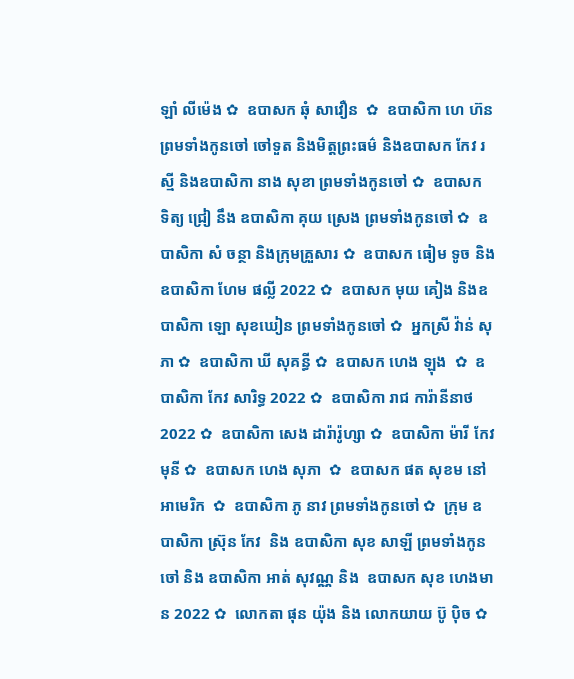ឡាំ លីម៉េង ✿  ឧបាសក ឆុំ សាវឿន  ✿  ឧបាសិកា ហេ ហ៊ន ព្រមទាំងកូនចៅ ចៅទួត និងមិត្តព្រះធម៌ និងឧបាសក កែវ រស្មី និងឧបាសិកា នាង សុខា ព្រមទាំងកូនចៅ ✿  ឧបាសក ទិត្យ ជ្រៀ នឹង ឧបាសិកា គុយ ស្រេង ព្រមទាំងកូនចៅ ✿  ឧបាសិកា សំ ចន្ថា និងក្រុមគ្រួសារ ✿  ឧបាសក ធៀម ទូច និង ឧបាសិកា ហែម ផល្លី 2022 ✿  ឧបាសក មុយ គៀង និងឧបាសិកា ឡោ សុខឃៀន ព្រមទាំងកូនចៅ ✿  អ្នកស្រី វ៉ាន់ សុភា ✿  ឧបាសិកា ឃី សុគន្ធី ✿  ឧបាសក ហេង ឡុង  ✿  ឧបាសិកា កែវ សារិទ្ធ 2022 ✿  ឧបាសិកា រាជ ការ៉ានីនាថ 2022 ✿  ឧបាសិកា សេង ដារ៉ារ៉ូហ្សា ✿  ឧបាសិកា ម៉ារី កែវមុនី ✿  ឧបាសក ហេង សុភា  ✿  ឧបាសក ផត សុខម នៅអាមេរិក  ✿  ឧបាសិកា ភូ នាវ ព្រមទាំងកូនចៅ ✿  ក្រុម ឧបាសិកា ស្រ៊ុន កែវ  និង ឧបាសិកា សុខ សាឡី ព្រមទាំងកូនចៅ និង ឧបាសិកា អាត់ សុវណ្ណ និង  ឧបាសក សុខ ហេងមាន 2022 ✿  លោកតា ផុន យ៉ុង និង លោកយាយ ប៊ូ ប៉ិច ✿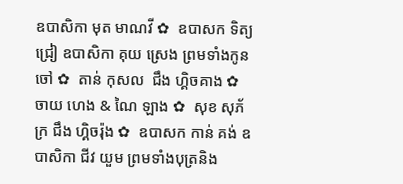ឧបាសិកា មុត មាណវី ✿  ឧបាសក ទិត្យ ជ្រៀ ឧបាសិកា គុយ ស្រេង ព្រមទាំងកូនចៅ ✿  តាន់ កុសល  ជឹង ហ្គិចគាង ✿  ចាយ ហេង & ណៃ ឡាង ✿  សុខ សុភ័ក្រ ជឹង ហ្គិចរ៉ុង ✿  ឧបាសក កាន់ គង់ ឧបាសិកា ជីវ យួម ព្រមទាំងបុត្រនិង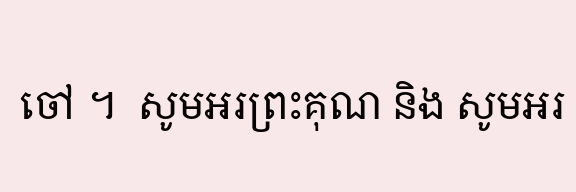ចៅ ។  សូមអរព្រះគុណ និង សូមអរ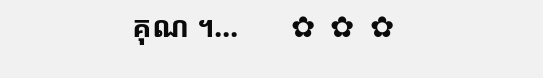គុណ ។...       ✿  ✿  ✿